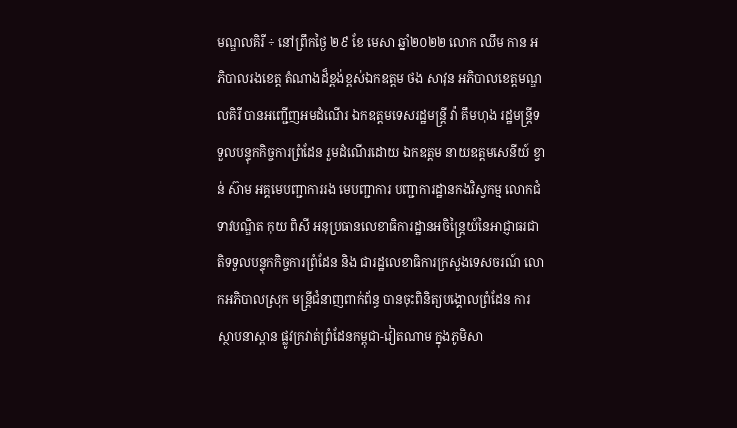មណ្ឌលគិរី ÷ នៅព្រឹកថ្ងៃ ២៩ ខែ មេសា ឆ្នាំ២០២២ លោក ឈឹម កាន អភិបាលរងខេត្ត តំណាងដ៏ខ្ពង់ខ្ពស់ឯកឧត្តម ថង សាវុន អភិបាលខេត្តមណ្ឌលគិរី បានអញ្ជើញអមដំណើរ ឯកឧត្ដមទេសរដ្ឋមន្ដ្រី វ៉ា គឹមហុង រដ្ឋមន្ដ្រីទទួលបន្ទុកកិច្ចការព្រំដែន រួមដំណើរដោយ ឯកឧត្តម នាយឧត្តមសេនីយ៍ ខ្វាន់ ស៊ាម អគ្គមេបញ្ជាការរង មេបញ្ជាការ បញ្ជាការដ្ឋានកងវិស្វកម្ម លោកជំទាវបណ្ឌិត កុយ ពិសី អនុប្រធានលេខាធិការដ្ឋានអចិន្ត្រៃយ៍នៃអាជ្ញាធរជាតិទទួលបន្ទុកកិច្ចការព្រំដែន និង ជារដ្ឋលេខាធិការក្រសួងទេសចរណ៍ លោកអភិបាលស្រុក មន្ត្រីជំនាញពាក់ព័ន្ធ បានចុះពិនិត្យបង្គោលព្រំដែន ការស្ថាបនាស្ពាន ផ្លូវក្រវាត់ព្រំដែនកម្ពុជា-វៀតណាម ក្នុងភូមិសា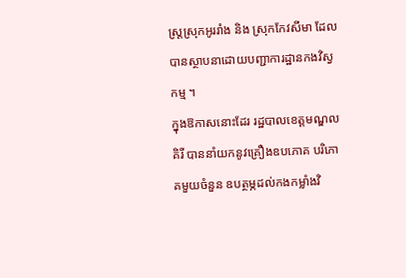ស្ត្រស្រុកអូររាំង និង ស្រុកកែវសីមា ដែលបានស្ថាបនាដោយបញ្ជាការដ្ឋានកងវិស្វកម្ម ។
ក្នុងឱកាសនោះដែរ រដ្ឋបាលខេត្តមណ្ឌលគិរី បាននាំយកនូវគ្រឿងឧបភោគ បរិភោគមួយចំនួន ឧបត្ថម្ភដល់កងកម្លាំងវិ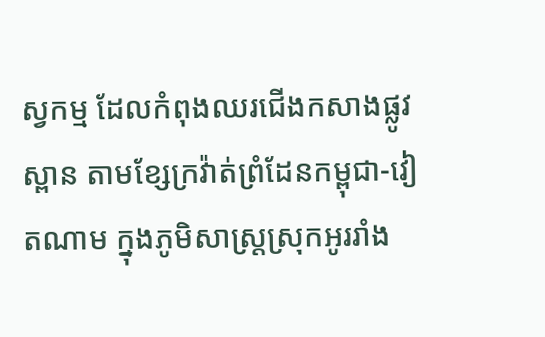ស្វកម្ម ដែលកំពុងឈរជើងកសាងផ្លូវ ស្ពាន តាមខ្សែក្រវ៉ាត់ព្រំដែនកម្ពុជា-វៀតណាម ក្នុងភូមិសាស្ត្រស្រុកអូររាំង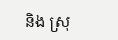និង ស្រុ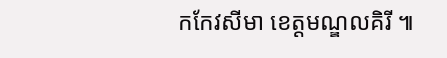កកែវសីមា ខេត្តមណ្ឌលគិរី ៕